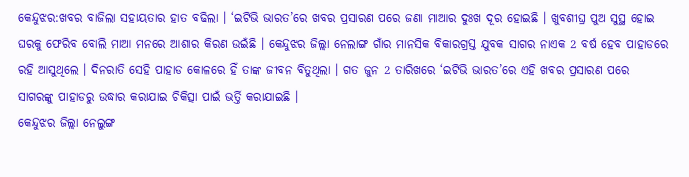କେନ୍ଦୁଝର:ଖବର ବାଜିଲା ସହାୟତାର ହାତ ବଢିଲା । ‘ଇଟିଭି ଭାରତ’ରେ ଖବର ପ୍ରସାରଣ ପରେ ଜଣା ମାଆର ଦୁଃଖ ଦୂର ହୋଇଛି । ଖୁବଶୀଘ୍ର ପୁଅ ସୁସ୍ଥ ହୋଇ ଘରକୁ ଫେରିବ ବୋଲି ମାଆ ମନରେ ଆଶାର କିରଣ ଉଇଁଛି । କେନ୍ଦୁଝର ଜିଲ୍ଲା ନେଲାଙ୍ଗ ଗାଁର ମାନସିକ ବିକାରଗ୍ରସ୍ତ ଯୁବକ ସାଗର ନାଏକ 2 ବର୍ଷ ହେବ ପାହାଡରେ ରହି ଆସୁଥିଲେ । ଦିନରାତି ସେହି ପାହାଡ କୋଳରେ ହିଁ ତାଙ୍କ ଜୀବନ ବିତୁଥିଲା । ଗତ ଜୁନ 2 ତାରିଖରେ ‘ଇଟିଭି ଭାରତ’ରେ ଏହି ଖବର ପ୍ରସାରଣ ପରେ ସାଗରଙ୍କୁ ପାହାଡରୁ ଉଦ୍ଧାର କରାଯାଇ ଚିକିତ୍ସା ପାଇଁ ଭର୍ତ୍ତି କରାଯାଇଛି ।
କେନ୍ଦୁଝର ଜିଲ୍ଲା ନେଲୁଙ୍ଗ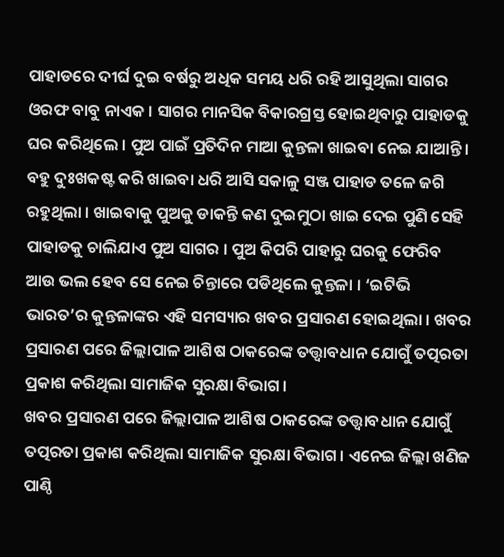ପାହାଡରେ ଦୀର୍ଘ ଦୁଇ ବର୍ଷରୁ ଅଧିକ ସମୟ ଧରି ରହି ଆସୁଥିଲା ସାଗର ଓରଫ ବାବୁ ନାଏକ । ସାଗର ମାନସିକ ବିକାରଗ୍ରସ୍ତ ହୋଇଥିବାରୁ ପାହାଡକୁ ଘର କରିଥିଲେ । ପୁଅ ପାଇଁ ପ୍ରତିଦିନ ମାଆ କୁନ୍ତଳା ଖାଇବା ନେଇ ଯାଆନ୍ତି । ବହୁ ଦୁଃଖକଷ୍ଟ କରି ଖାଇବା ଧରି ଆସି ସକାଳୁ ସଞ୍ଜ ପାହାଡ ତଳେ ଜଗି ରହୁଥିଲା । ଖାଇବାକୁ ପୁଅକୁ ଡାକନ୍ତି କଣ ଦୁଇମୁଠା ଖାଇ ଦେଇ ପୁଣି ସେହି ପାହାଡକୁ ଚାଲିଯାଏ ପୁଅ ସାଗର । ପୁଅ କିପରି ପାହାରୁ ଘରକୁ ଫେରିବ ଆଉ ଭଲ ହେବ ସେ ନେଇ ଚିନ୍ତାରେ ପଡିଥିଲେ କୁନ୍ତଳା । ‘ଇଟିଭି ଭାରତ’ର କୁନ୍ତଳାଙ୍କର ଏହି ସମସ୍ୟାର ଖବର ପ୍ରସାରଣ ହୋଇଥିଲା । ଖବର ପ୍ରସାରଣ ପରେ ଜିଲ୍ଲାପାଳ ଆଶିଷ ଠାକରେଙ୍କ ତତ୍ତ୍ୱାବଧାନ ଯୋଗୁଁ ତତ୍ପରତା ପ୍ରକାଶ କରିଥିଲା ସାମାଜିକ ସୁରକ୍ଷା ବିଭାଗ।
ଖବର ପ୍ରସାରଣ ପରେ ଜିଲ୍ଲାପାଳ ଆଶିଷ ଠାକରେଙ୍କ ତତ୍ତ୍ୱାବଧାନ ଯୋଗୁଁ ତତ୍ପରତା ପ୍ରକାଶ କରିଥିଲା ସାମାଜିକ ସୁରକ୍ଷା ବିଭାଗ। ଏନେଇ ଜିଲ୍ଲା ଖଣିଜ ପାଣ୍ଠି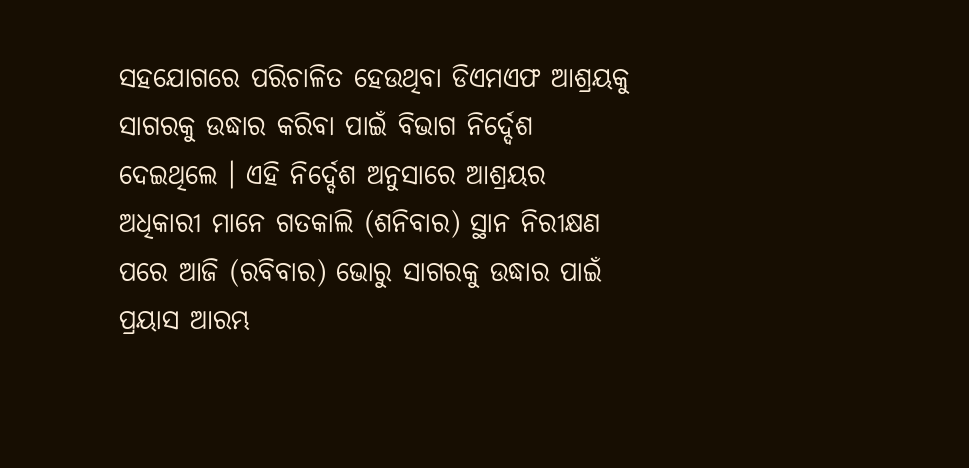ସହଯୋଗରେ ପରିଚାଳିତ ହେଉଥିବା ଡିଏମଏଫ ଆଶ୍ରୟକୁ ସାଗରକୁ ଉଦ୍ଧାର କରିବା ପାଇଁ ବିଭାଗ ନିର୍ଦ୍ଦେଶ ଦେଇଥିଲେ । ଏହି ନିର୍ଦ୍ଦେଶ ଅନୁସାରେ ଆଶ୍ରୟର ଅଧିକାରୀ ମାନେ ଗତକାଲି (ଶନିବାର) ସ୍ଥାନ ନିରୀକ୍ଷଣ ପରେ ଆଜି (ରବିବାର) ଭୋରୁ ସାଗରକୁ ଉଦ୍ଧାର ପାଇଁ ପ୍ରୟାସ ଆରମ୍ଭ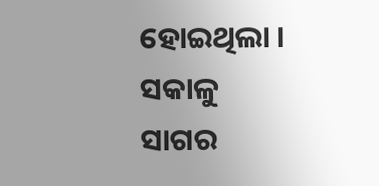ହୋଇଥିଲା । ସକାଳୁ ସାଗର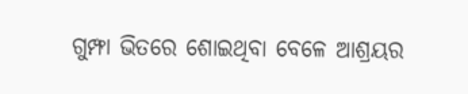ଗୁମ୍ଫା ଭିତରେ ଶୋଇଥିବା ବେଳେ ଆଶ୍ରୟର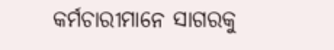କର୍ମଚାରୀମାନେ ସାଗରକୁ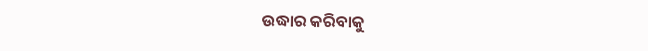ଉଦ୍ଧାର କରିବାକୁ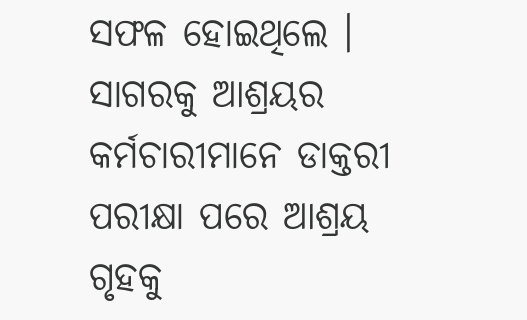ସଫଳ ହୋଇଥିଲେ । ସାଗରକୁ ଆଶ୍ରୟର କର୍ମଚାରୀମାନେ ଡାକ୍ତରୀ ପରୀକ୍ଷା ପରେ ଆଶ୍ରୟ ଗୃହକୁ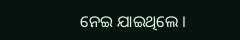ନେଇ ଯାଇଥିଲେ ।